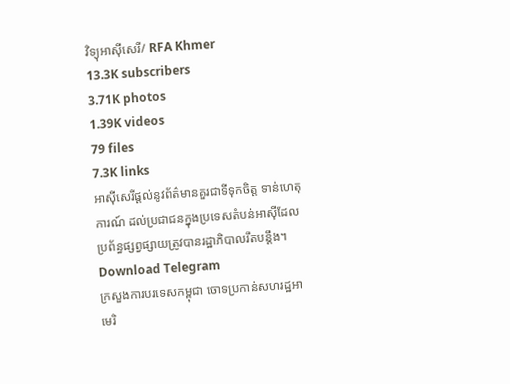វិទ្យុអាស៊ីសេរី/ RFA Khmer
13.3K subscribers
3.71K photos
1.39K videos
79 files
7.3K links
អាស៊ីសេរីផ្ដល់នូវព័ត៌មានគួរជាទីទុកចិត្ត ទាន់ហេតុការណ៍ ដល់ប្រជាជនក្នុងប្រទេសតំបន់អាស៊ីដែលប្រព័ន្ធផ្សព្វផ្សាយត្រូវបានរដ្ឋាភិបាលរឹតបន្តឹង។
Download Telegram
ក្រសួងការបរទេសកម្ពុជា ចោទប្រកាន់សហរដ្ឋអាមេរិ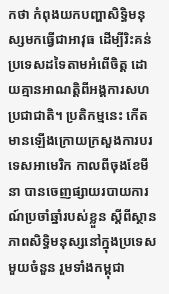កថា កំពុងយកបញ្ហាសិទ្ធិមនុស្សមកធ្វើជាអាវុធ ដើម្បីរិះគន់ប្រទេសដទៃតាមអំពើចិត្ត ដោយគ្មានអាណត្តិពីអង្គការសហប្រជាជាតិ។ ប្រតិកម្មនេះ កើតមានឡើងក្រោយក្រសួងការបរទេសអាមេរិក កាលពីចុងខែមីនា បានចេញផ្សាយរបាយការណ៍ប្រចាំឆ្នាំរបស់ខ្លួន ស្ដីពីស្ថានភាពសិទ្ធិមនុស្សនៅក្នុងប្រទេសមួយចំនួន រួមទាំងកម្ពុជា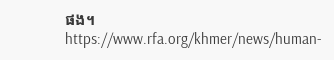ផង។
https://www.rfa.org/khmer/news/human-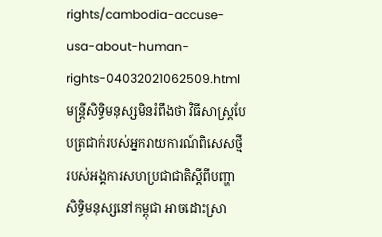rights/cambodia-accuse-usa-about-human-rights-04032021062509.html
មន្ត្រីសិទ្ធិមនុស្សមិនរំពឹងថា វិធីសាស្ត្របែបត្រជាក់របស់អ្នករាយការណ៍ពិសេសថ្មីរបស់អង្គការសហប្រជាជាតិស្ដីពីបញ្ហាសិទ្ធិមនុស្សនៅកម្ពុជា អាចដោះស្រា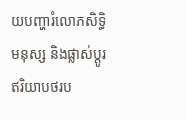យបញ្ហារំលោភសិទ្ធិមនុស្ស និងផ្លាស់ប្ដូរឥរិយាបថរប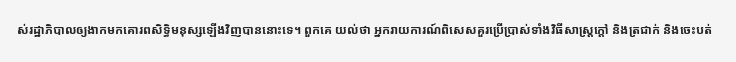ស់រដ្ឋាភិបាលឲ្យងាកមកគោរពសិទ្ធិមនុស្សឡើងវិញបាននោះទេ។ ពួកគេ យល់ថា អ្នករាយការណ៍ពិសេសគួរប្រើប្រាស់ទាំងវិធីសាស្ត្រក្តៅ និងត្រជាក់ និងចេះបត់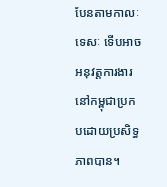បែនតាមកាលៈទេសៈ ទើបអាចអនុវត្តការងារនៅកម្ពុជាប្រកបដោយប្រសិទ្ធភាពបាន។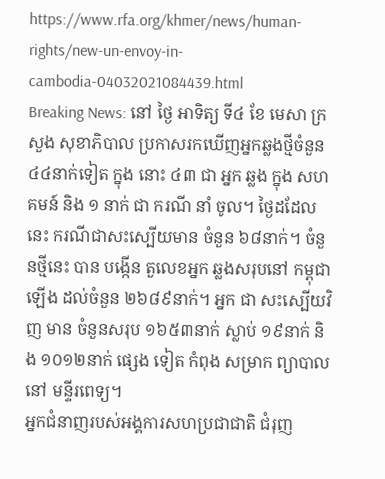https://www.rfa.org/khmer/news/human-rights/new-un-envoy-in-cambodia-04032021084439.html
Breaking News: នៅ ថ្ងៃ អាទិត្យ ទី៤ ខែ មេសា ក្រសួង សុខាភិបាល ប្រកាសរកឃើញអ្នកឆ្លងថ្មីចំនួន ៤៤នាក់ទៀត ក្នុង នោះ ៤៣ ជា អ្នក ឆ្លង ក្នុង សហគមន៍ និង ១ នាក់ ជា ករណី នាំ ចូល។ ថ្ងៃដដែលនេះ ករណីជាសះស្បើយមាន ចំនួន ៦៨នាក់។ ចំនួនថ្មីនេះ បាន បង្កើន តួលេខអ្នក ឆ្លងសរុបនៅ កម្ពុជាឡើង ដល់ចំនួន ២៦៨៩នាក់។ អ្នក ជា សះស្បើយវិញ មាន ចំនួនសរុប ១៦៥៣នាក់ ស្លាប់ ១៩នាក់ និង ១០១២នាក់ ផ្សេង ទៀត កំពុង សម្រាក ព្យាបាល នៅ មន្ទីរពេទ្យ។
អ្នកជំនាញរបស់អង្គការសហប្រជាជាតិ ជំរុញ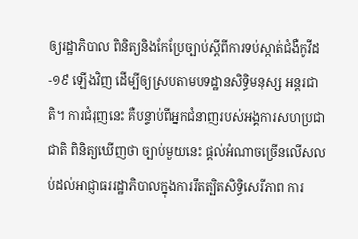ឲ្យរដ្ឋាភិបាល ពិនិត្យនិងកែប្រែច្បាប់ស្តីពីការទប់ស្កាត់ជំងឺកូវីដ-១៩ ឡើងវិញ ដើម្បីឲ្យស្របតាមបទដ្ឋានសិទ្ធិមនុស្ស អន្តរជាតិ។ ការជំរុញនេះ គឺបន្ទាប់ពីអ្នកជំនាញរបស់អង្គការសហប្រជាជាតិ ពិនិត្យឃើញថា ច្បាប់មួយនេះ ផ្តល់អំណាចច្រើនលើសលប់ដល់អាជ្ញាធររដ្ឋាភិបាលក្នុងការរឹតត្បិតសិទ្ធិសេរីភាព ការ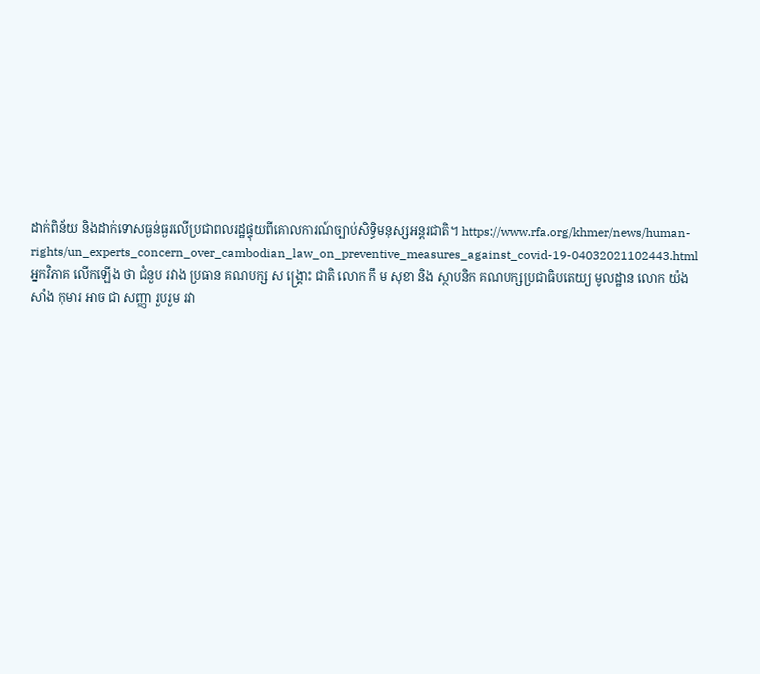ដាក់ពិន័យ និងដាក់ទោសធ្ងន់ធ្ងរលើប្រជាពលរដ្ឋផ្ទុយពីគោលការណ៍ច្បាប់សិទ្ធិមនុស្សអន្តរជាតិ។ https://www.rfa.org/khmer/news/human-rights/un_experts_concern_over_cambodian_law_on_preventive_measures_against_covid-19-04032021102443.html
អ្នកវិភាគ លើកឡើង ថា ជំនួប រវាង ប្រធាន គណបក្ស ស ង្រ្គោះ ជាតិ លោក កឹ ម សុខា និង ស្ថាបនិក គណបក្សប្រជាធិបតេយ្យ មូលដ្ឋាន លោក យ៉ង សាំង កុមារ អាច ជា សញ្ញា រួបរួម រវា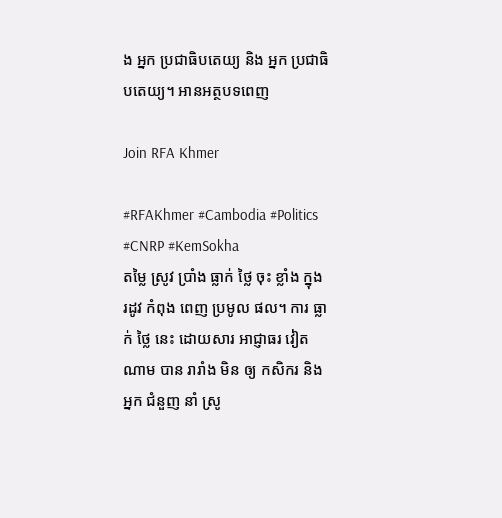ង អ្នក ប្រជាធិបតេយ្យ និង អ្នក ប្រជាធិបតេយ្យ។ អានអត្ថបទពេញ

Join RFA Khmer

#RFAKhmer #Cambodia #Politics #CNRP #KemSokha
តម្លៃ ស្រូវ ប្រាំង ធ្លាក់ ថ្លៃ ចុះ ខ្លាំង ក្នុង រដូវ កំពុង ពេញ ប្រមូល ផល។ ការ ធ្លាក់ ថ្លៃ នេះ ដោយសារ អាជ្ញាធរ វៀតណាម បាន រារាំង មិន ឲ្យ កសិករ និង អ្នក ជំនួញ នាំ ស្រូ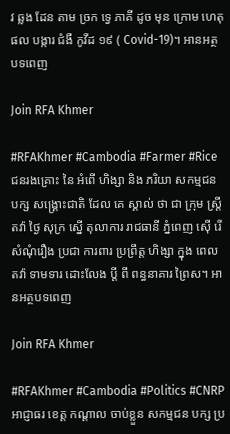វ ឆ្លង ដែន តាម ច្រក ទ្វេ ភាគី ដូច មុន ក្រោម ហេតុផល បង្ការ ជំងឺ កូវីដ ១៩ ( Covid-19)។ អានអត្ថបទពេញ

Join RFA Khmer

#RFAKhmer #Cambodia #Farmer #Rice
ជនរងគ្រោះ នៃ អំពើ ហិង្សា និង ភរិយា សកម្មជន បក្ស សង្គ្រោះជាតិ ដែល គេ ស្គាល់ ថា ជា ក្រុម ស្ត្រី តវ៉ា ថ្ងៃ សុក្រ ស្នើ តុលាការ រាជធានី ភ្នំពេញ ស៊ើ រើ សំណុំរឿង ប្រជា ការពារ ប្រព្រឹត្ត ហិង្សា ក្នុង ពេល តវ៉ា ទាមទារ ដោះលែង ប្ដី ពី ពន្ធនាគារ ព្រៃស។ អានអត្ថបទពេញ

Join RFA Khmer

#RFAKhmer #Cambodia #Politics #CNRP
អាជ្ញាធរ ខេត្ត កណ្តាល ចាប់ខ្លួន សកម្មជន បក្ស ប្រ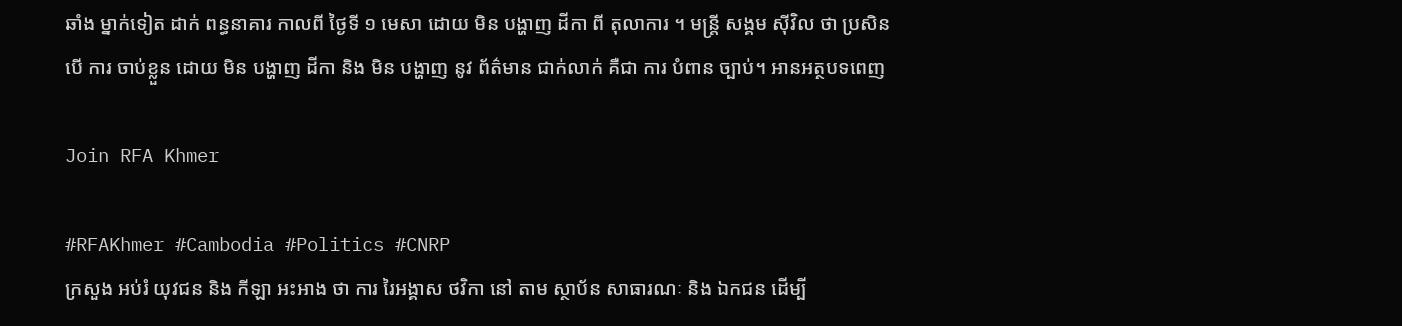ឆាំង ម្នាក់ទៀត ដាក់ ពន្ធនាគារ កាលពី ថ្ងៃទី ១ មេសា ដោយ មិន បង្ហាញ ដីកា ពី តុលាការ ។ មន្ត្រី សង្គម ស៊ីវិល ថា ប្រសិនបើ ការ ចាប់ខ្លួន ដោយ មិន បង្ហាញ ដីកា និង មិន បង្ហាញ នូវ ព័ត៌មាន ជាក់លាក់ គឺជា ការ បំពាន ច្បាប់។ អានអត្ថបទពេញ

Join RFA Khmer

#RFAKhmer #Cambodia #Politics #CNRP
ក្រសួង អប់រំ យុវជន និង កីឡា អះអាង ថា ការ រៃអង្គាស ថវិកា នៅ តាម ស្ថាប័ន សាធារណៈ និង ឯកជន ដើម្បី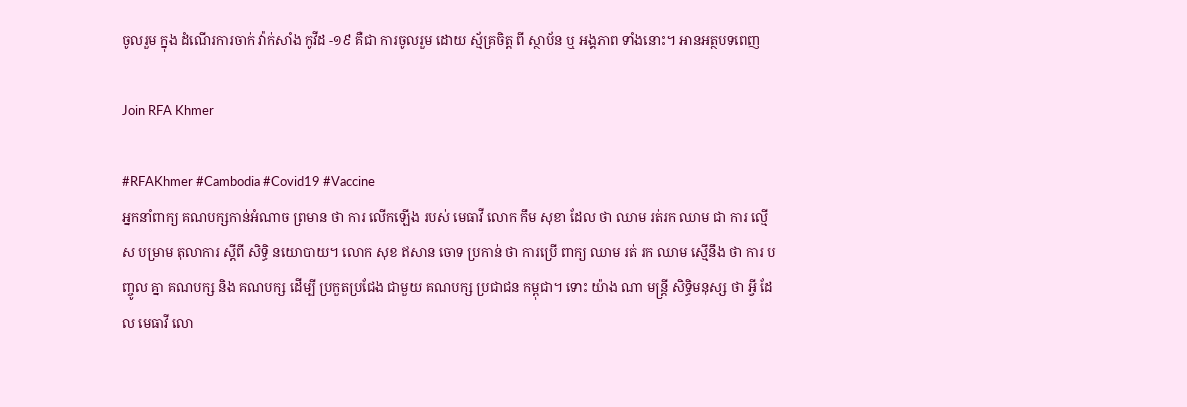ចូលរួម ក្នុង ដំណើរការចាក់ វ៉ាក់សាំង កូវីដ -១៩ គឺជា ការចូលរួម ដោយ ស្ម័គ្រចិត្ត ពី ស្ថាប័ន ឬ អង្គភាព ទាំងនោះ។ អានអត្ថបទពេញ

Join RFA Khmer

#RFAKhmer #Cambodia #Covid19 #Vaccine
អ្នកនាំពាក្យ គណបក្សកាន់អំណាច ព្រមាន ថា ការ លើកឡើង របស់ មេធាវី លោក កឹម សុខា ដែល ថា ឈាម រត់រក ឈាម ជា ការ ល្មើស បម្រាម តុលាការ ស្ដីពី សិទ្ធិ នយោបាយ។ លោក សុខ ឥសាន ចោទ ប្រកាន់ ថា ការប្រើ ពាក្យ ឈាម រត់ រក ឈាម ស្មើនឹង ថា ការ បញ្ចូល គ្នា គណបក្ស និង គណបក្ស ដើម្បី ប្រកួតប្រជែង ជាមួយ គណបក្ស ប្រជាជន កម្ពុជា។ ទោះ យ៉ាង ណា មន្ត្រី សិទ្ធិមនុស្ស ថា អ្វី ដែល មេធាវី លោ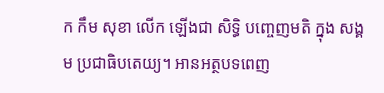ក កឹម សុខា លើក ឡើងជា សិទ្ធិ បញ្ចេញមតិ ក្នុង សង្គម ប្រជាធិបតេយ្យ។ អានអត្ថបទពេញ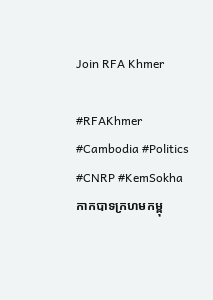Join RFA Khmer

#RFAKhmer #Cambodia #Politics #CNRP #KemSokha
កាកបាទក្រហមកម្ពុ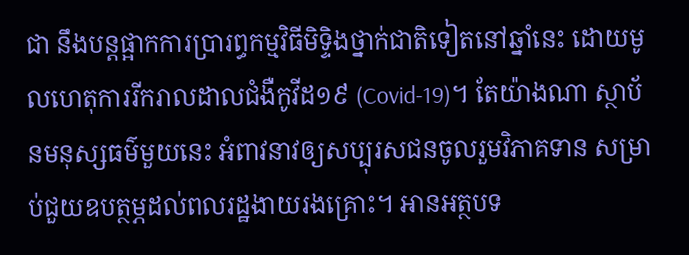ជា នឹងបន្តផ្អាកការប្រារព្ធកម្មវិធីមិទ្ទិងថ្នាក់ជាតិទៀតនៅឆ្នាំនេះ ដោយមូលហេតុការរីករាលដាលជំងឺកូវីដ១៩ (Covid-19)។ តែយ៉ាងណា ស្ថាប័នមនុស្សធម៌មួយនេះ អំពាវនាវឲ្យសប្បុរសជនចូលរួមវិភាគទាន សម្រាប់ជួយឧបត្ថម្ភដល់ពលរដ្ឋងាយរងគ្រោះ។ អានអត្ថបទ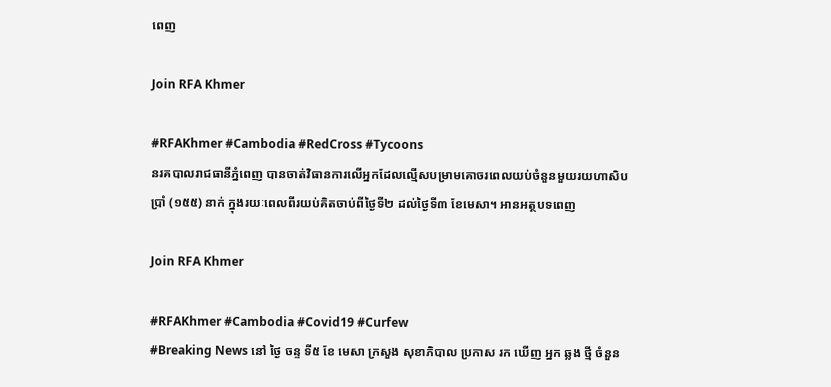ពេញ

Join RFA Khmer

#RFAKhmer #Cambodia #RedCross #Tycoons
នរគបាលរាជធានីភ្នំពេញ បានចាត់វិធានការលើអ្នកដែលល្មើសបម្រាមគោចរពេលយប់ចំនួនមួយរយហាសិបប្រាំ (១៥៥) នាក់ ក្នុងរយៈពេលពីរយប់គិតចាប់ពីថ្ងៃទី២ ដល់ថ្ងៃទី៣ ខែមេសា។ អានអត្ថបទពេញ

Join RFA Khmer

#RFAKhmer #Cambodia #Covid19 #Curfew
#Breaking News នៅ ថ្ងៃ ចន្ទ ទី៥ ខែ មេសា ក្រសួង សុខាភិបាល ប្រកាស រក ឃើញ អ្នក ឆ្លង ថ្មី ចំនួន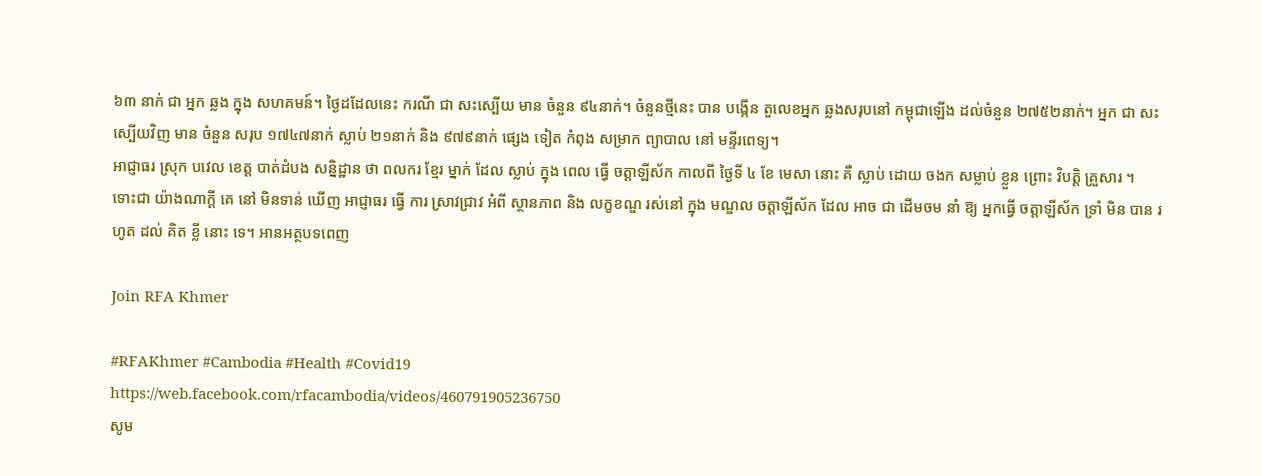៦៣ នាក់ ជា អ្នក ឆ្លង ក្នុង សហគមន៍។ ថ្ងៃដដែលនេះ ករណី ជា សះស្បើយ មាន ចំនួន ៩៤នាក់។ ចំនួនថ្មីនេះ បាន បង្កើន តួលេខអ្នក ឆ្លងសរុបនៅ កម្ពុជាឡើង ដល់ចំនួន ២៧៥២នាក់។ អ្នក ជា សះស្បើយវិញ មាន ចំនួន សរុប ១៧៤៧នាក់ ស្លាប់ ២១នាក់ និង ៩៧៩នាក់ ផ្សេង ទៀត កំពុង សម្រាក ព្យាបាល នៅ មន្ទីរពេទ្យ។
អាជ្ញាធរ ស្រុក បវេល ខេត្ត បាត់ដំបង សន្និដ្ឋាន ថា ពលករ ខ្មែរ ម្នាក់ ដែល ស្លាប់ ក្នុង ពេល ធ្វើ ចត្តាឡីស័ក កាលពី ថ្ងៃទី ៤ ខែ មេសា នោះ គឺ ស្លាប់ ដោយ ចងក សម្លាប់ ខ្លួន ព្រោះ វិបត្តិ គ្រួសារ ។ ទោះជា យ៉ាងណាក្ដី គេ នៅ មិនទាន់ ឃើញ អាជ្ញាធរ ធ្វើ ការ ស្រាវជ្រាវ អំពី ស្ថានភាព និង លក្ខខណ្ឌ រស់នៅ ក្នុង មណ្ឌល ចត្តាឡីស័ក ដែល អាច ជា ដើមចម នាំ ឱ្យ អ្នកធ្វើ ចត្តាឡីស័ក ទ្រាំ មិន បាន រហូត ដល់ គិត ខ្លី នោះ ទេ។ អានអត្ថបទពេញ

Join RFA Khmer

#RFAKhmer #Cambodia #Health #Covid19
https://web.facebook.com/rfacambodia/videos/460791905236750
សូម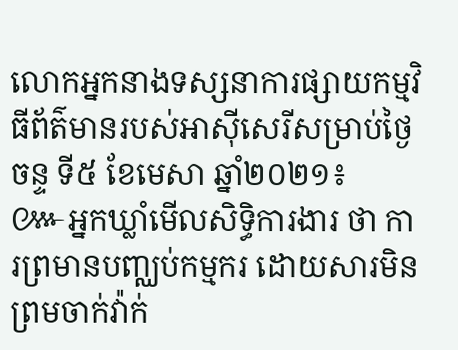លោកអ្នកនាងទស្សនាការផ្សាយកម្មវិធីព័ត៌មានរបស់អាស៊ីសេរីសម្រាប់ថ្ងៃចន្ទ ទី៥ ខែមេសា ឆ្នាំ២០២១៖
៚អ្នកឃ្លាំមើលសិទ្ធិការងារ ថា ការព្រមានបញ្ឈប់កម្មករ ដោយសារមិនព្រមចាក់វ៉ាក់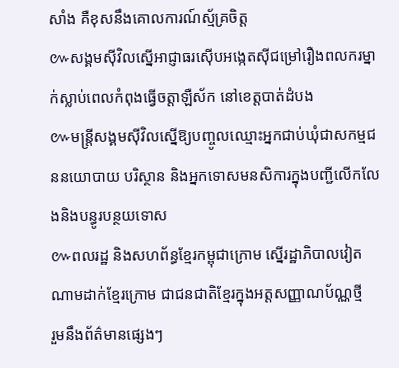សាំង គឺខុសនឹងគោលការណ៍ស្ម័គ្រចិត្ត
៚សង្គមស៊ីវិលស្នើអាជ្ញាធរស៊ើបអង្កេតស៊ីជម្រៅរឿងពលករម្នាក់ស្លាប់ពេលកំពុងធ្វើចត្តាឡឺស័ក នៅខេត្តបាត់ដំបង
៚មន្ត្រីសង្គមស៊ីវិលស្នើឱ្យបញ្ចូលឈ្មោះអ្នកជាប់ឃុំជាសកម្មជននយោបាយ បរិស្ថាន និងអ្នកទោសមនសិការក្នុងបញ្ជីលើកលែងនិងបន្ធូរបន្ថយទោស
៚ពលរដ្ឋ និងសហព័ន្ធខ្មែរកម្ពុជាក្រោម ស្នើរដ្ឋាភិបាលវៀតណាមដាក់ខ្មែរក្រោម ជាជនជាតិខ្មែរក្នុងអត្តសញ្ញាណប័ណ្ណថ្មី
រួមនឹងព័ត៌មានផ្សេងៗ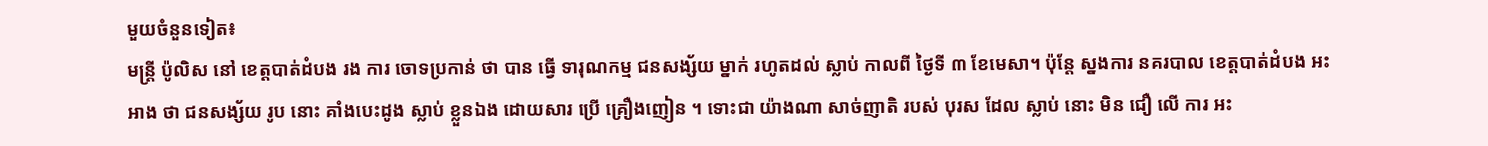មួយចំនួនទៀត៖
មន្ត្រី ប៉ូលិស នៅ ខេត្តបាត់ដំបង រង ការ ចោទប្រកាន់ ថា បាន ធ្វើ ទារុណកម្ម ជនសង្ស័យ ម្នាក់ រហូតដល់ ស្លាប់ កាលពី ថ្ងៃទី ៣ ខែមេសា។ ប៉ុន្តែ ស្នងការ នគរបាល ខេត្តបាត់ដំបង អះអាង ថា ជនសង្ស័យ រូប នោះ គាំងបេះដូង ស្លាប់ ខ្លួនឯង ដោយសារ ប្រើ គ្រឿងញៀន ។ ទោះជា យ៉ាងណា សាច់ញាតិ របស់ បុរស ដែល ស្លាប់ នោះ មិន ជឿ លើ ការ អះ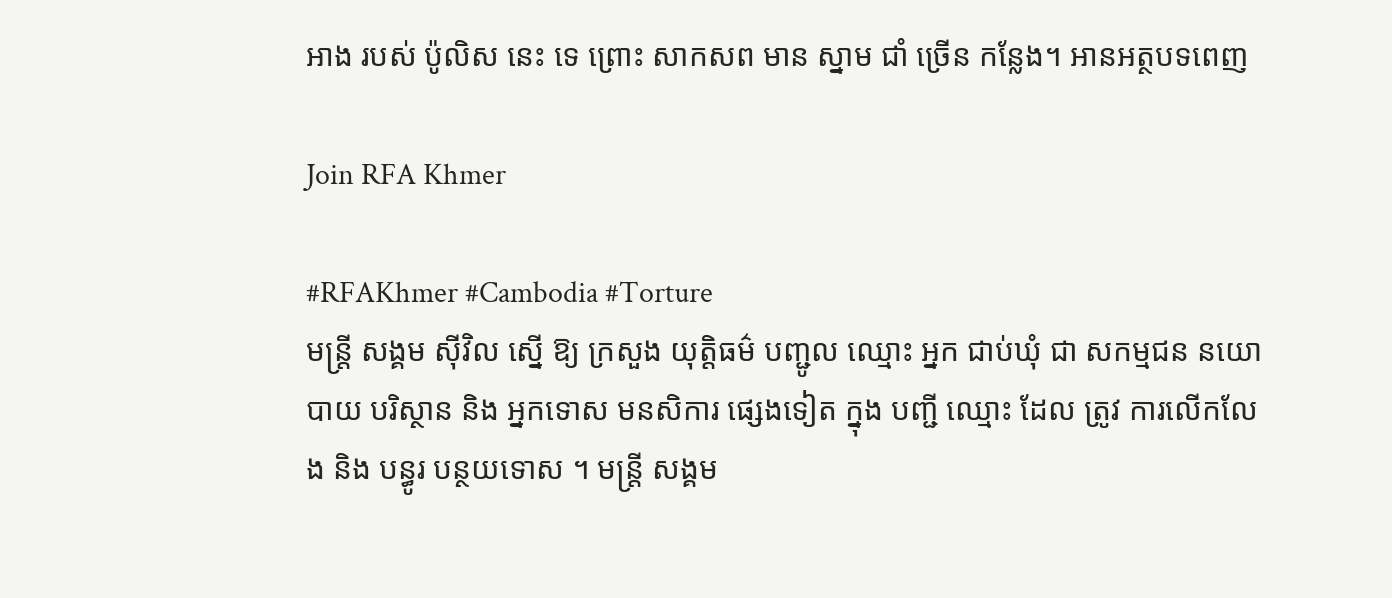អាង របស់ ប៉ូលិស នេះ ទេ ព្រោះ សាកសព មាន ស្នាម ជាំ ច្រើន កន្លែង។ អានអត្ថបទពេញ

Join RFA Khmer

#RFAKhmer #Cambodia #Torture
មន្ត្រី សង្គម ស៊ីវិល ស្នើ ឱ្យ ក្រសួង យុត្តិធម៌ បញ្ជូល ឈ្មោះ អ្នក ជាប់ឃុំ ជា សកម្មជន នយោបាយ បរិស្ថាន និង អ្នកទោស មនសិការ ផ្សេងទៀត ក្នុង បញ្ជី ឈ្មោះ ដែល ត្រូវ ការលើកលែង និង បន្ធូរ បន្ថយទោស ។ មន្ត្រី សង្គម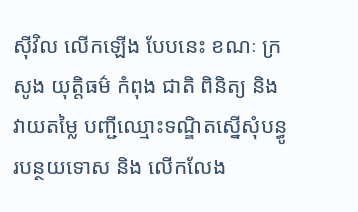ស៊ីវិល លើកឡើង បែបនេះ ខណៈ ក្រ សូង យុត្តិធម៌ កំពុង ជាតិ ពិនិត្យ និង វាយតម្លៃ បញ្ជីឈ្មោះទណ្ឌិតស្នើសុំបន្ធូរបន្ថយទោស និង លើកលែង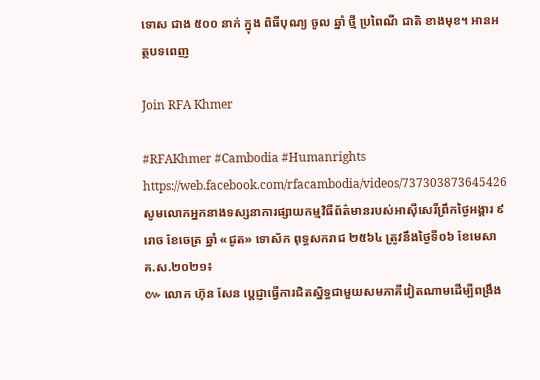ទោស ជាង ៥០០ នាក់ ក្នុង ពិធីបុណ្យ ចូល ឆ្នាំ ថ្មី ប្រពៃណី ជាតិ ខាងមុខ។ អានអត្ថបទពេញ

Join RFA Khmer

#RFAKhmer #Cambodia #Humanrights
https://web.facebook.com/rfacambodia/videos/737303873645426
សូមលោកអ្នកនាងទស្សនាការផ្សាយកម្មវិធីព័ត៌មានរបស់អាស៊ីសេរីព្រឹកថ្ងៃអង្គារ ៩ រោច ខែចេត្រ ឆ្នាំ «ជូត» ទោស័ក ពុទ្ធសករាជ ២៥៦៤ ត្រូវនឹងថ្ងៃទី០៦ ខែមេសា គ.ស.២០២១៖
៚ លោក ហ៊ុន សែន ប្តេជ្ញាធ្វើការជិតស្និទ្ធជាមួយសមភាគីវៀតណាមដើម្បីពង្រឹង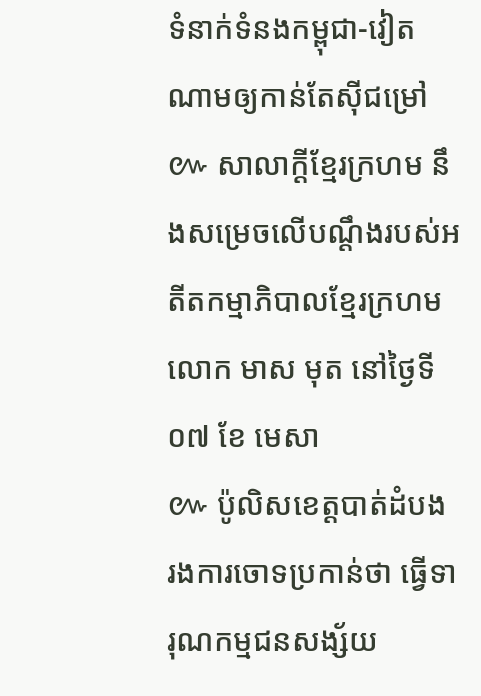ទំនាក់ទំនងកម្ពុជា-វៀតណាមឲ្យកាន់តែស៊ីជម្រៅ
៚ សាលាក្ដីខ្មែរក្រហម នឹងសម្រេចលើបណ្តឹងរបស់អតីតកម្មាភិបាលខ្មែរក្រហមលោក មាស មុត នៅថ្ងៃទី ០៧ ខែ មេសា
៚ ប៉ូលិសខេត្តបាត់ដំបង រងការចោទប្រកាន់ថា ធ្វើទារុណកម្មជនសង្ស័យ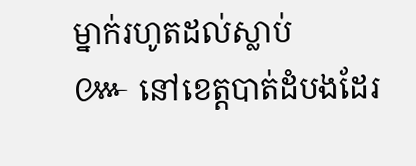ម្នាក់រហូតដល់ស្លាប់
៚ នៅខេត្តបាត់ដំបងដែរ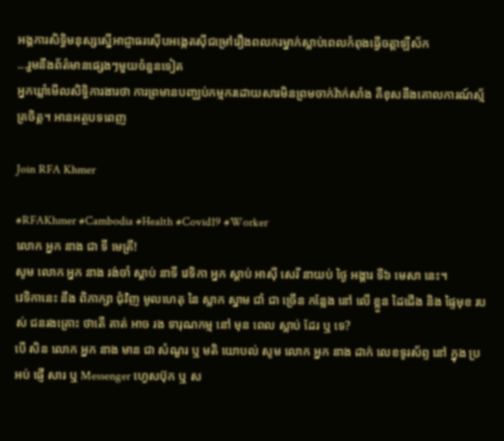អង្គការសិទ្ធិមនុស្សស្នើអាជ្ញាធរស៊ើបអង្កេតស៊ីជម្រៅរឿងពលករម្នាក់ស្លាប់ពេលកំពុងធ្វើចត្តាឡឺស័ក
...រួមនឹងព័ត៌មានផ្សេងៗមួយចំនួនទៀត
អ្នកឃ្លាំមើលសិទ្ធិការងារថា ការព្រមានបញ្ឈប់កម្មករដោយសារមិនព្រមចាក់វ៉ាក់សាំង គឺខុសនឹងគោលការណ៍ស្ម័គ្រចិត្ត។ អានអត្ថបទពេញ

Join RFA Khmer

#RFAKhmer #Cambodia #Health #Covid19 #Worker
លោក អ្នក នាង ជា ទី មេត្រី!
សូម លោក អ្នក នាង រង់ចាំ ស្ដាប់ នាទី វេទិកា អ្នក ស្ដាប់ អាស៊ី សេរី នាយប់ ថ្ងៃ អង្គារ ទី៦ មេសា នេះ។
វេទិកានេះ នឹង ពិភាក្សា ជុំវិញ មូលហេតុ នៃ ស្លាក ស្នាម ជាំ ជា ច្រើន កន្លែង នៅ លើ ខ្លួន ដៃជើង និង ផ្ទៃមុខ របស់ ជនរងគ្រោះ ថាតើ គាត់ អាច រង ទារុណកម្ម នៅ មុន ពេល ស្លាប់ ដែរ ឬ ទេ?
បើ សិន លោក អ្នក នាង មាន ជា សំណួរ ឬ មតិ យោបល់ សូម លោក អ្នក នាង ដាក់ លេខទូរស័ព្ទ នៅ ក្នុង ប្រអប់ ផ្ញើ សារ ឬ Messenger ហ្វេសប៊ុក ឬ ស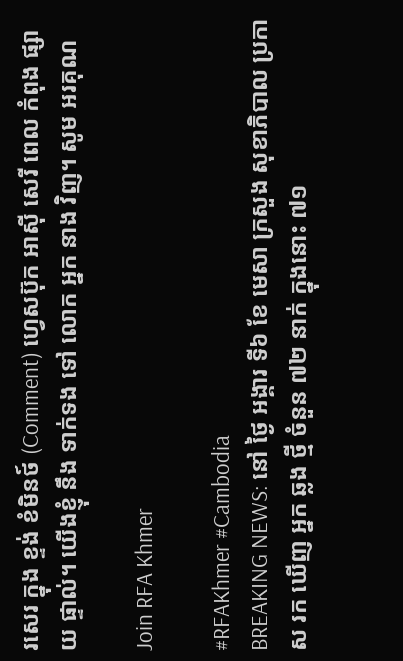រសេរ ក្នុង ខ្ទង់ ខំមិនថ៍ (Comment) ហ្វេសប៊ុក អាស៊ី សេរី ពេល កំពុង ផ្សាយ ផ្ទាល់។ យើងខ្ញុំ នឹង ទាក់ទង ទៅ លោក អ្នក នាង វិញ។ សូម អរគុណ

Join RFA Khmer

#RFAKhmer #Cambodia
BREAKING NEWS: នៅ ថ្ងៃ អង្គារ ទី៦ ខែ មេសា ក្រសួង សុខាភិបាល ប្រកាស រក ឃើញ អ្នក ឆ្លង ថ្មី ចំនួន ៧២ នាក់ ក្នុងនោះ ៧១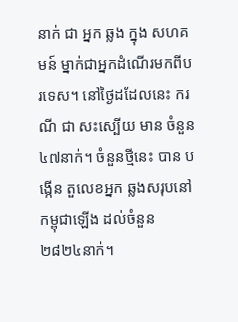នាក់ ជា អ្នក ឆ្លង ក្នុង សហគមន៍ ម្នាក់ជាអ្នកដំណើរមកពីបរទេស។ នៅថ្ងៃដដែលនេះ ករណី ជា សះស្បើយ មាន ចំនួន ៤៧នាក់។ ចំនួនថ្មីនេះ បាន បង្កើន តួលេខអ្នក ឆ្លងសរុបនៅ កម្ពុជាឡើង ដល់ចំនួន ២៨២៤នាក់។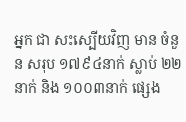អ្នក ជា សះស្បើយវិញ មាន ចំនួន សរុប ១៧៩៤នាក់ ស្លាប់ ២២នាក់ និង ១០០៣នាក់ ផ្សេង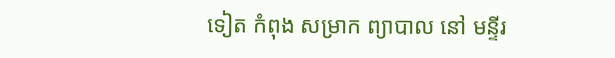ទៀត កំពុង សម្រាក ព្យាបាល នៅ មន្ទីរ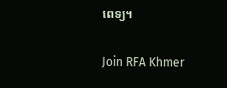ពេទ្យ។

Join RFA Khmer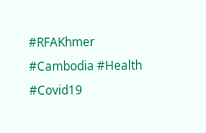#RFAKhmer #Cambodia #Health #Covid19